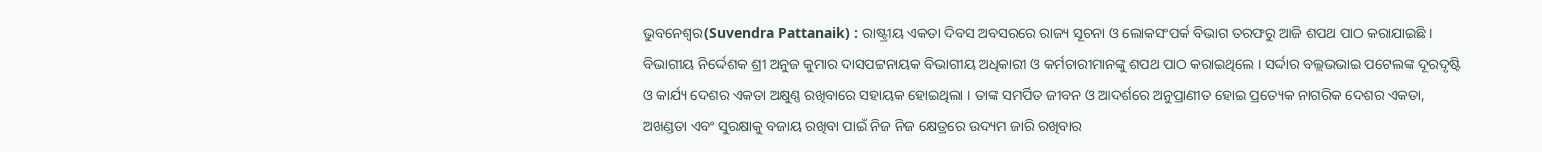ଭୁବନେଶ୍ୱର(Suvendra Pattanaik) : ରାଷ୍ଟ୍ରୀୟ ଏକତା ଦିବସ ଅବସରରେ ରାଜ୍ୟ ସୂଚନା ଓ ଲୋକସଂପର୍କ ବିଭାଗ ତରଫରୁ ଆଜି ଶପଥ ପାଠ କରାଯାଇଛି । ବିଭାଗୀୟ ନିର୍ଦ୍ଦେଶକ ଶ୍ରୀ ଅନୁଜ କୁମାର ଦାସପଟ୍ଟନାୟକ ବିଭାଗୀୟ ଅଧିକାରୀ ଓ କର୍ମଚାରୀମାନଙ୍କୁ ଶପଥ ପାଠ କରାଇଥିଲେ । ସର୍ଦ୍ଦାର ବଲ୍ଲଭଭାଇ ପଟେଲଙ୍କ ଦୂରଦୃଷ୍ଟି ଓ କାର୍ଯ୍ୟ ଦେଶର ଏକତା ଅକ୍ଷୁଣ୍ଣ ରଖିବାରେ ସହାୟକ ହୋଇଥିଲା । ତାଙ୍କ ସମର୍ପିତ ଜୀବନ ଓ ଆଦର୍ଶରେ ଅନୁପ୍ରାଣୀତ ହୋଇ ପ୍ରତ୍ୟେକ ନାଗରିକ ଦେଶର ଏକତା, ଅଖଣ୍ଡତା ଏବଂ ସୁରକ୍ଷାକୁ ବଜାୟ ରଖିବା ପାଇଁ ନିଜ ନିଜ କ୍ଷେତ୍ରରେ ଉଦ୍ୟମ ଜାରି ରଖିବାର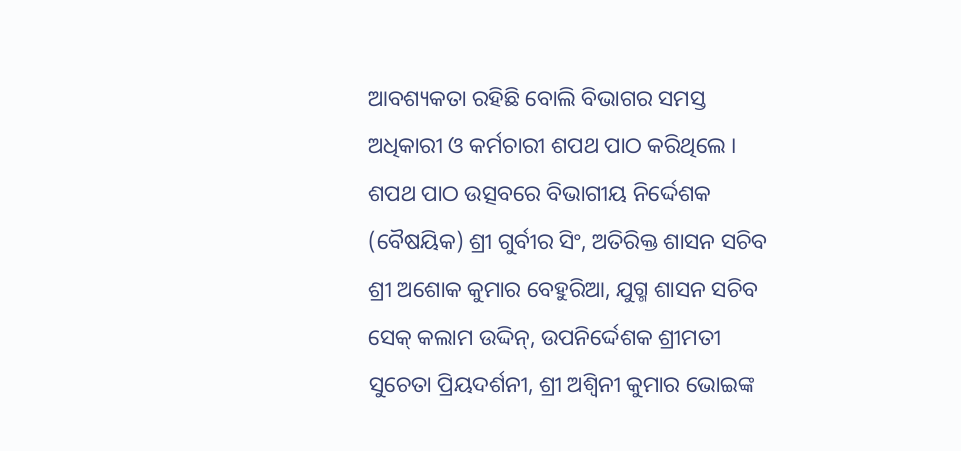ଆବଶ୍ୟକତା ରହିଛି ବୋଲି ବିଭାଗର ସମସ୍ତ ଅଧିକାରୀ ଓ କର୍ମଚାରୀ ଶପଥ ପାଠ କରିଥିଲେ ।
ଶପଥ ପାଠ ଉତ୍ସବରେ ବିଭାଗୀୟ ନିର୍ଦ୍ଦେଶକ (ବୈଷୟିକ) ଶ୍ରୀ ଗୁର୍ବୀର ସିଂ, ଅତିରିକ୍ତ ଶାସନ ସଚିବ ଶ୍ରୀ ଅଶୋକ କୁମାର ବେହୁରିଆ, ଯୁଗ୍ମ ଶାସନ ସଚିବ ସେକ୍ କଲାମ ଉଦ୍ଦିନ୍, ଉପନିର୍ଦ୍ଦେଶକ ଶ୍ରୀମତୀ ସୁଚେତା ପ୍ରିୟଦର୍ଶନୀ, ଶ୍ରୀ ଅଶ୍ୱିନୀ କୁମାର ଭୋଇଙ୍କ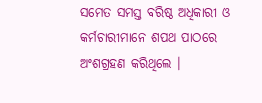ସମେତ ସମସ୍ତ ବରିଷ୍ଠ ଅଧିକାରୀ ଓ କର୍ମଚାରୀମାନେ ଶପଥ ପାଠରେ ଅଂଶଗ୍ରହଣ କରିଥିଲେ ।